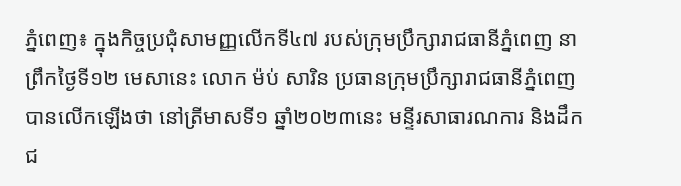ភ្នំពេញ៖ ក្នុងកិច្ចប្រជុំសាមញ្ញលើកទី៤៧ របស់ក្រុមប្រឹក្សារាជធានីភ្នំពេញ នាព្រឹកថ្ងៃទី១២ មេសានេះ លោក ម៉ប់ សារិន ប្រធានក្រុមប្រឹក្សារាជធានីភ្នំពេញ បានលើកឡើងថា នៅត្រីមាសទី១ ឆ្នាំ២០២៣នេះ មន្ទីរសាធារណការ និងដឹកជ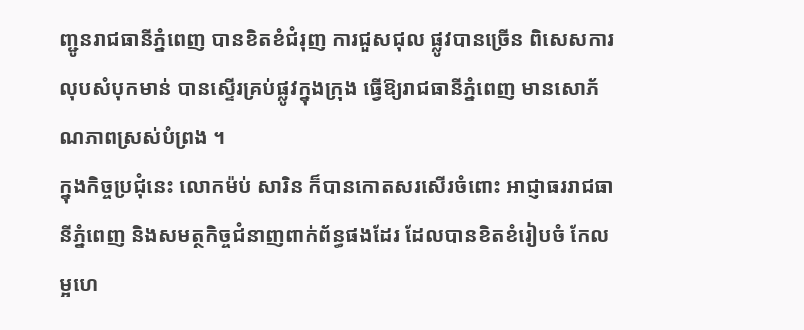ញ្ជូនរាជធានីភ្នំពេញ បានខិតខំជំរុញ ការជួសជុល ផ្លូវបានច្រើន ពិសេសការលុបសំបុកមាន់ បានស្ទើរគ្រប់ផ្លូវក្នុងក្រុង ធ្វើឱ្យរាជធានីភ្នំពេញ មានសោភ័ណភាពស្រស់បំព្រង ។
ក្នុងកិច្ចប្រជុំនេះ លោកម៉ប់ សារិន ក៏បានកោតសរសើរចំពោះ អាជ្ញាធររាជធានីភ្នំពេញ និងសមត្ថកិច្ចជំនាញពាក់ព័ន្ធផងដែរ ដែលបានខិតខំរៀបចំ កែលម្អហេ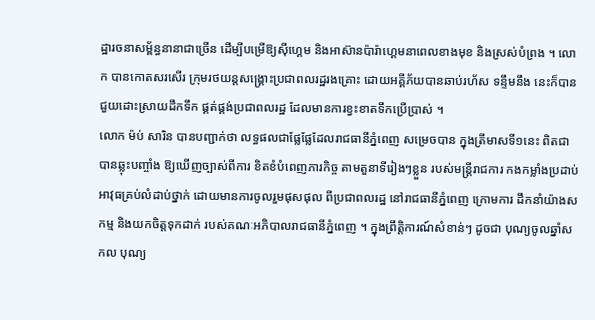ដ្ឋារចនាសម្ព័ន្ធនានាជាច្រើន ដើម្បីបម្រើឱ្យស៊ីហ្គេម និងអាស៊ានប៉ារ៉ាហ្គេមនាពេលខាងមុខ និងស្រស់បំព្រង ។ លោក បានកោតសរសើរ ក្រុមរថយន្តសង្គ្រោះប្រជាពលរដ្ឋរងគ្រោះ ដោយអគ្គីភ័យបានឆាប់រហ័ស ទន្ទឹមនឹង នេះក៏បានជួយដោះស្រាយដឹកទឹក ផ្គត់ផ្គង់ប្រជាពលរដ្ឋ ដែលមានការខ្វះខាតទឹកប្រើប្រាស់ ។
លោក ម៉ប់ សារិន បានបញ្ជាក់ថា លទ្ធផលជាផ្លែផ្លែដែលរាជធានីភ្នំពេញ សម្រេចបាន ក្នុងត្រីមាសទី១នេះ ពិតជាបានឆ្លុះបញ្ចាំង ឱ្យឃើញច្បាស់ពីការ ខិតខំបំពេញភារកិច្ច តាមតួនាទីរៀងៗខ្លួន របស់មន្ត្រីរាជការ កងកម្លាំងប្រដាប់ អាវុធគ្រប់លំដាប់ថ្នាក់ ដោយមានការចូលរួមផុសផុល ពីប្រជាពលរដ្ឋ នៅរាជធានីភ្នំពេញ ក្រោមការ ដឹកនាំយ៉ាងសកម្ម និងយកចិត្តទុកដាក់ របស់គណៈអភិបាលរាជធានីភ្នំពេញ ។ ក្នុងព្រឹត្តិការណ៍សំខាន់ៗ ដូចជា បុណ្យចូលឆ្នាំសកល បុណ្យ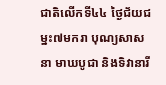ជាតិលើកទី៤៤ ថ្ងៃជ័យជម្នះ៧មករា បុណ្យសាសនា មាឃបូជា និងទិវានារី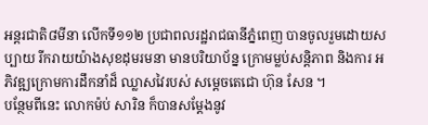អន្តរជាតិ៨មីនា លើកទី១១២ ប្រជាពលរដ្ឋរាជធានីភ្នំពេញ បានចូលរួមដោយសប្បាយ រីករាយយ៉ាងសុខដុមរមនា មានបរិយាប័ន្ន ក្រោមម្លប់សន្តិភាព និងការ អភិវឌ្ឍក្រោមការដឹកនាំដ៏ ឈ្លាសវៃរបស់ សម្តេចតេជោ ហ៊ុន សែន ។
បន្ថែមពីនេះ លោកម៉ប់ សារិន ក៏បានសម្តែងនូវ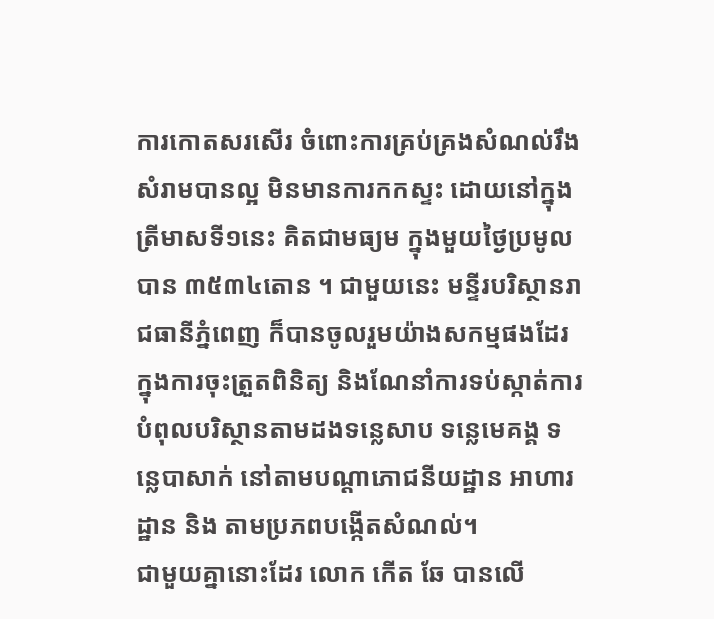ការកោតសរសើរ ចំពោះការគ្រប់គ្រងសំណល់រឹង សំរាមបានល្អ មិនមានការកកស្ទះ ដោយនៅក្នុងត្រីមាសទី១នេះ គិតជាមធ្យម ក្នុងមួយថ្ងៃប្រមូលបាន ៣៥៣៤តោន ។ ជាមួយនេះ មន្ទីរបរិស្ថានរាជធានីភ្នំពេញ ក៏បានចូលរួមយ៉ាងសកម្មផងដែរ ក្នុងការចុះត្រួតពិនិត្យ និងណែនាំការទប់ស្កាត់ការ បំពុលបរិស្ថានតាមដងទន្លេសាប ទន្លេមេគង្គ ទន្លេបាសាក់ នៅតាមបណ្តាភោជនីយដ្ឋាន អាហារដ្ឋាន និង តាមប្រភពបង្កើតសំណល់។
ជាមួយគ្នានោះដែរ លោក កើត ឆែ បានលើ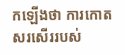កឡើងថា ការកោតសរសើររបស់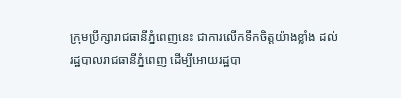ក្រុមប្រឹក្សារាជធានីភ្នំពេញនេះ ជាការលើកទឹកចិត្តយ៉ាងខ្លាំង ដល់រដ្ឋបាលរាជធានីភ្នំពេញ ដើម្បីអោយរដ្ឋបា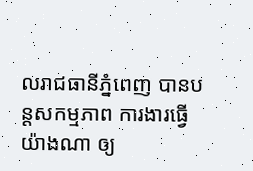លរាជធានីភ្នំពេញ បានបន្តសកម្មភាព ការងារធ្វើយ៉ាងណា ឲ្យ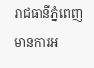រាជធានីភ្នំពេញ មានការអ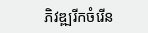ភិវឌ្ឍរីកចំរើន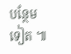បន្ថែមទៀត ៕